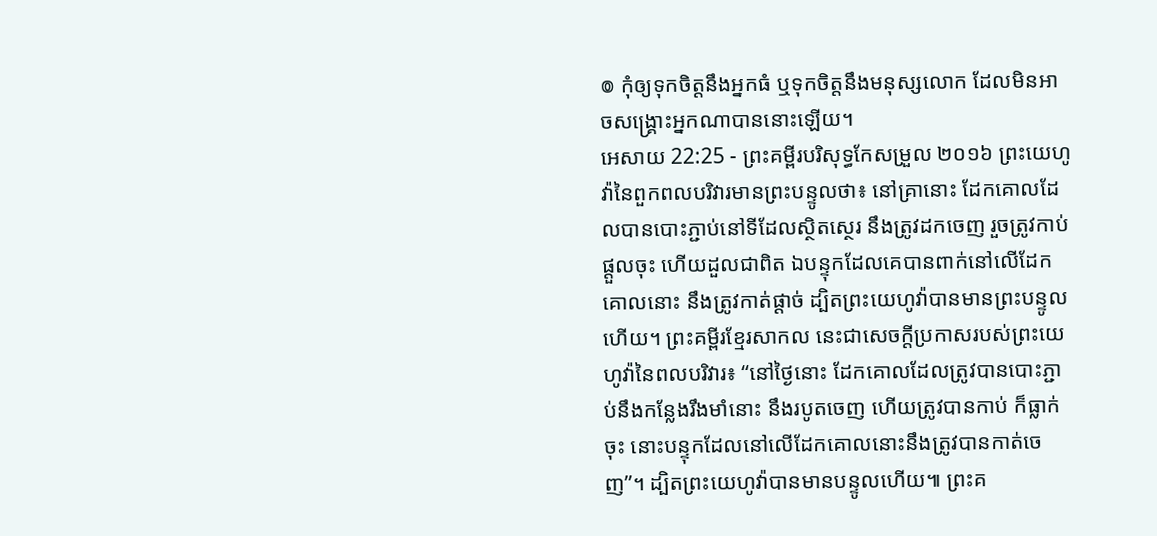៙ កុំឲ្យទុកចិត្តនឹងអ្នកធំ ឬទុកចិត្តនឹងមនុស្សលោក ដែលមិនអាចសង្គ្រោះអ្នកណាបាននោះឡើយ។
អេសាយ 22:25 - ព្រះគម្ពីរបរិសុទ្ធកែសម្រួល ២០១៦ ព្រះយេហូវ៉ានៃពួកពលបរិវារមានព្រះបន្ទូលថា៖ នៅគ្រានោះ ដែកគោលដែលបានបោះភ្ជាប់នៅទីដែលស្ថិតស្ថេរ នឹងត្រូវដកចេញ រួចត្រូវកាប់ផ្តួលចុះ ហើយដួលជាពិត ឯបន្ទុកដែលគេបានពាក់នៅលើដែកគោលនោះ នឹងត្រូវកាត់ផ្តាច់ ដ្បិតព្រះយេហូវ៉ាបានមានព្រះបន្ទូលហើយ។ ព្រះគម្ពីរខ្មែរសាកល នេះជាសេចក្ដីប្រកាសរបស់ព្រះយេហូវ៉ានៃពលបរិវារ៖ “នៅថ្ងៃនោះ ដែកគោលដែលត្រូវបានបោះភ្ជាប់នឹងកន្លែងរឹងមាំនោះ នឹងរបូតចេញ ហើយត្រូវបានកាប់ ក៏ធ្លាក់ចុះ នោះបន្ទុកដែលនៅលើដែកគោលនោះនឹងត្រូវបានកាត់ចេញ”។ ដ្បិតព្រះយេហូវ៉ាបានមានបន្ទូលហើយ៕ ព្រះគ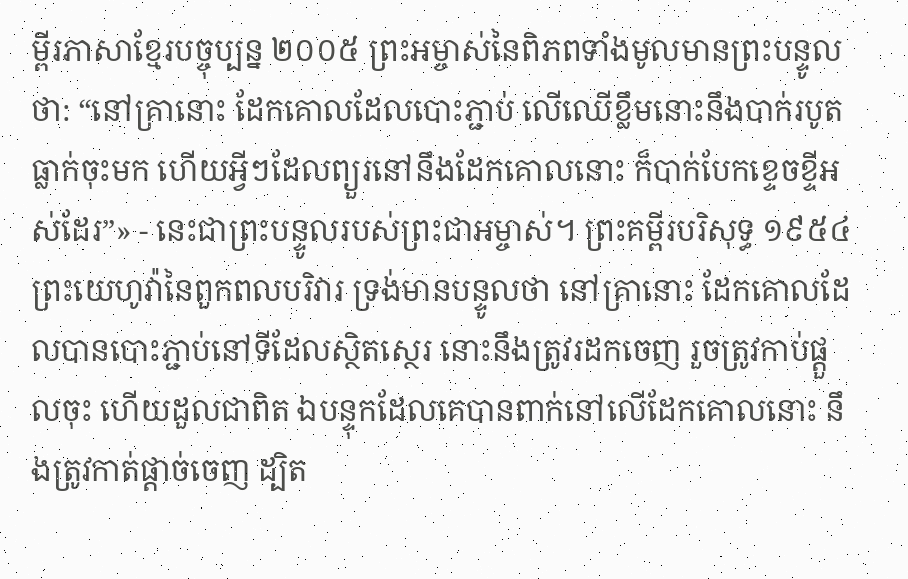ម្ពីរភាសាខ្មែរបច្ចុប្បន្ន ២០០៥ ព្រះអម្ចាស់នៃពិភពទាំងមូលមានព្រះបន្ទូលថា: “នៅគ្រានោះ ដែកគោលដែលបោះភ្ជាប់ លើឈើខ្លឹមនោះនឹងបាក់របូតធ្លាក់ចុះមក ហើយអ្វីៗដែលព្យួរនៅនឹងដែកគោលនោះ ក៏បាក់បែកខ្ទេចខ្ទីអស់ដែរ”» - នេះជាព្រះបន្ទូលរបស់ព្រះជាអម្ចាស់។ ព្រះគម្ពីរបរិសុទ្ធ ១៩៥៤ ព្រះយេហូវ៉ានៃពួកពលបរិវារ ទ្រង់មានបន្ទូលថា នៅគ្រានោះ ដែកគោលដែលបានបោះភ្ជាប់នៅទីដែលស្ថិតស្ថេរ នោះនឹងត្រូវរដកចេញ រួចត្រូវកាប់ផ្តួលចុះ ហើយដួលជាពិត ឯបន្ទុកដែលគេបានពាក់នៅលើដែកគោលនោះ នឹងត្រូវកាត់ផ្តាច់ចេញ ដ្បិត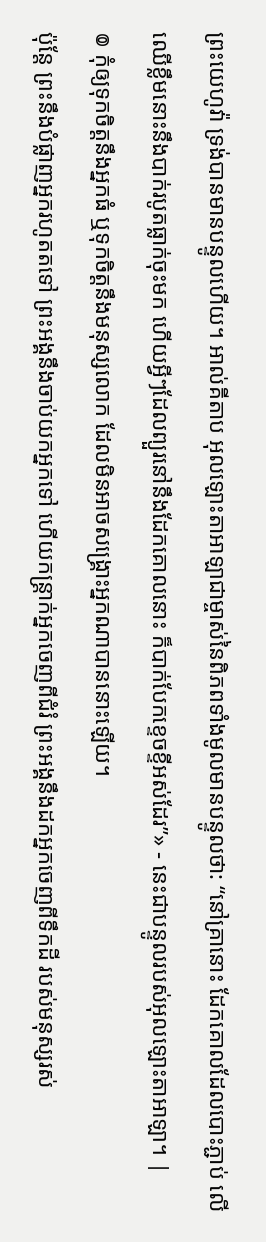ព្រះយេហូវ៉ា ទ្រង់បានមានបន្ទូលហើយ។ អាល់គីតាប អុលឡោះតាអាឡាជាម្ចាស់នៃពិភពទាំងមូលមានបន្ទូលថា: “នៅគ្រានោះ ដែកគោលដែលបោះភ្ជាប់ លើឈើខ្លឹមនោះនឹងបាក់របូតធ្លាក់ចុះមក ហើយអ្វីៗដែលព្យួរនៅនឹងដែកគោលនោះ ក៏បាក់បែកខ្ទេចខ្ទីអស់ដែរ”» - នេះជាបន្ទូលរបស់អុលឡោះតាអាឡា។ |
៙ កុំឲ្យទុកចិត្តនឹងអ្នកធំ ឬទុកចិត្តនឹងមនុស្សលោក ដែលមិនអាចសង្គ្រោះអ្នកណាបាននោះឡើយ។
ប៉ុន្តែ ព្រះនឹងបំផ្លាញអ្នករហូតតទៅ ព្រះអង្គនឹងចាប់យកអ្នកទៅ ហើយកន្ត្រាក់អ្នកចេញពីជំរំ ព្រះអង្គនឹងដកអ្នកចេញពីទឹកដី របស់មនុស្សរស់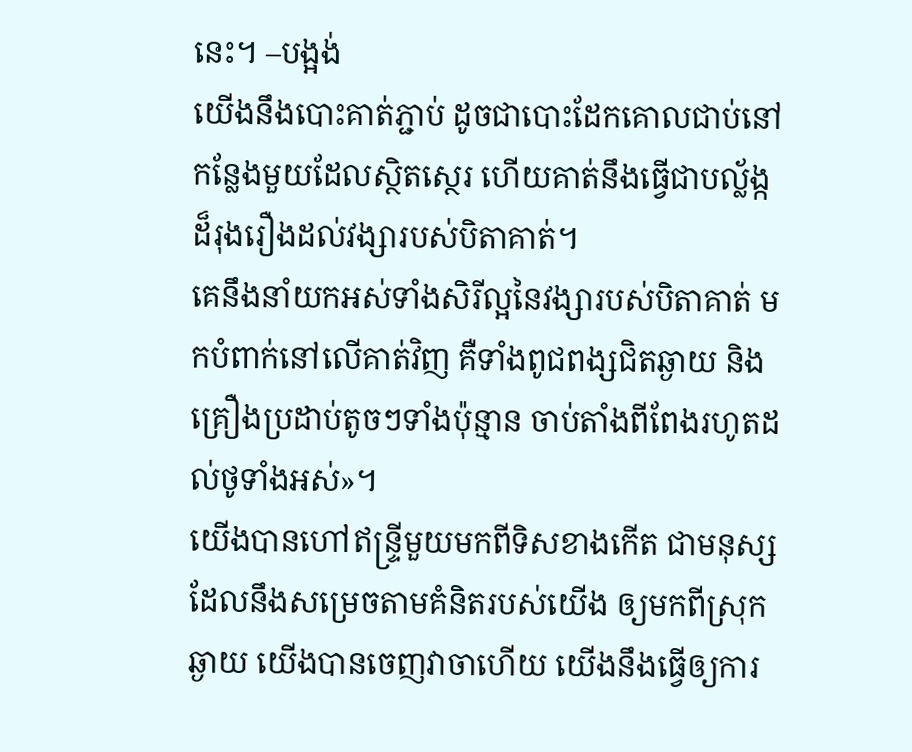នេះ។ –បង្អង់
យើងនឹងបោះគាត់ភ្ជាប់ ដូចជាបោះដែកគោលជាប់នៅកន្លែងមួយដែលស្ថិតស្ថេរ ហើយគាត់នឹងធ្វើជាបល្ល័ង្កដ៏រុងរឿងដល់វង្សារបស់បិតាគាត់។
គេនឹងនាំយកអស់ទាំងសិរីល្អនៃវង្សារបស់បិតាគាត់ មកបំពាក់នៅលើគាត់វិញ គឺទាំងពូជពង្សជិតឆ្ងាយ និងគ្រឿងប្រដាប់តូចៗទាំងប៉ុន្មាន ចាប់តាំងពីពែងរហូតដល់ថូទាំងអស់»។
យើងបានហៅឥន្ទ្រីមួយមកពីទិសខាងកើត ជាមនុស្សដែលនឹងសម្រេចតាមគំនិតរបស់យើង ឲ្យមកពីស្រុកឆ្ងាយ យើងបានចេញវាចាហើយ យើងនឹងធ្វើឲ្យការ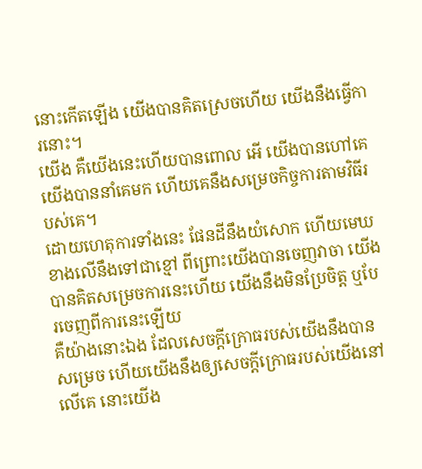នោះកើតឡើង យើងបានគិតស្រេចហើយ យើងនឹងធ្វើការនោះ។
យើង គឺយើងនេះហើយបានពោល អើ យើងបានហៅគេ យើងបាននាំគេមក ហើយគេនឹងសម្រេចកិច្ចការតាមវិធីរបស់គេ។
ដោយហេតុការទាំងនេះ ផែនដីនឹងយំសោក ហើយមេឃខាងលើនឹងទៅជាខ្មៅ ពីព្រោះយើងបានចេញវាចា យើងបានគិតសម្រេចការនេះហើយ យើងនឹងមិនប្រែចិត្ត ឬបែរចេញពីការនេះឡើយ
គឺយ៉ាងនោះឯង ដែលសេចក្ដីក្រោធរបស់យើងនឹងបានសម្រេច ហើយយើងនឹងឲ្យសេចក្ដីក្រោធរបស់យើងនៅលើគេ នោះយើង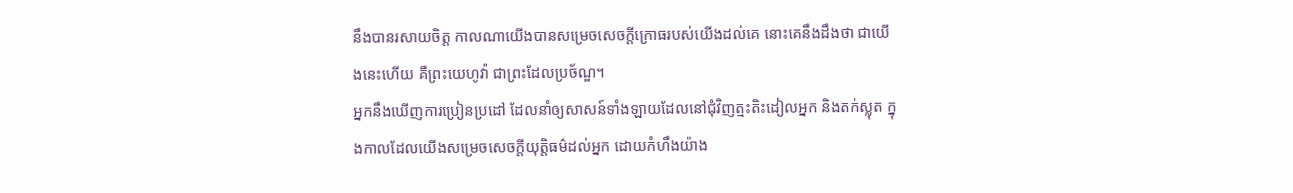នឹងបានរសាយចិត្ត កាលណាយើងបានសម្រេចសេចក្ដីក្រោធរបស់យើងដល់គេ នោះគេនឹងដឹងថា ជាយើងនេះហើយ គឺព្រះយេហូវ៉ា ជាព្រះដែលប្រច័ណ្ឌ។
អ្នកនឹងឃើញការប្រៀនប្រដៅ ដែលនាំឲ្យសាសន៍ទាំងឡាយដែលនៅជុំវិញត្មះតិះដៀលអ្នក និងតក់ស្លុត ក្នុងកាលដែលយើងសម្រេចសេចក្ដីយុត្តិធម៌ដល់អ្នក ដោយកំហឹងយ៉ាង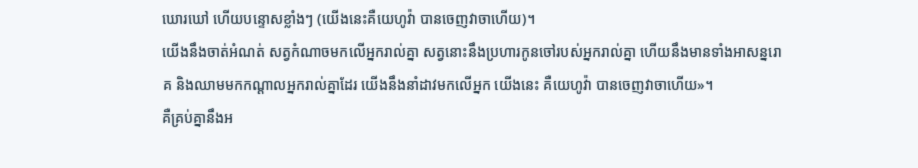ឃោរឃៅ ហើយបន្ទោសខ្លាំងៗ (យើងនេះគឺយេហូវ៉ា បានចេញវាចាហើយ)។
យើងនឹងចាត់អំណត់ សត្វកំណាចមកលើអ្នករាល់គ្នា សត្វនោះនឹងប្រហារកូនចៅរបស់អ្នករាល់គ្នា ហើយនឹងមានទាំងអាសន្នរោគ និងឈាមមកកណ្ដាលអ្នករាល់គ្នាដែរ យើងនឹងនាំដាវមកលើអ្នក យើងនេះ គឺយេហូវ៉ា បានចេញវាចាហើយ»។
គឺគ្រប់គ្នានឹងអ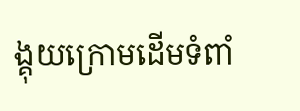ង្គុយក្រោមដើមទំពាំ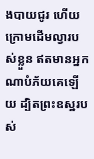ងបាយជូរ ហើយក្រោមដើមល្វារបស់ខ្លួន ឥតមានអ្នកណាបំភ័យគេឡើយ ដ្បិតព្រះឧស្ឋរបស់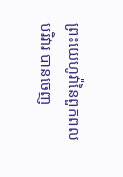ព្រះយេហូវ៉ានៃពួកពលបរិវារ បានចេញ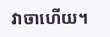វាចាហើយ។